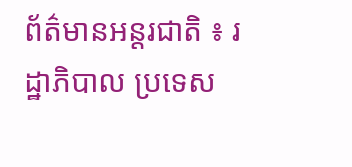ព័ត៌មានអន្តរជាតិ ៖ រដ្ឋាភិបាល ប្រទេស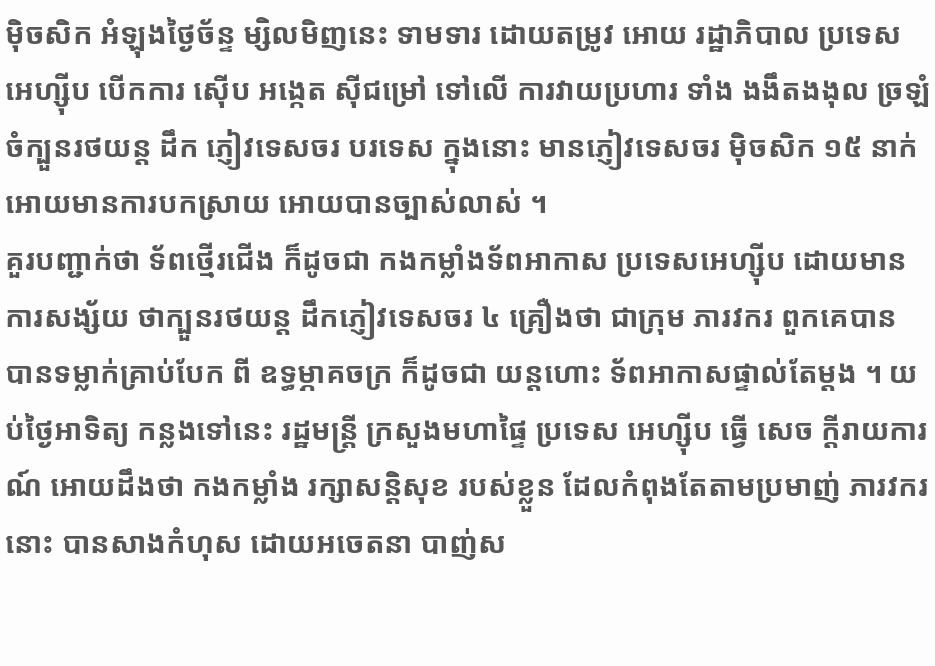ម៉ិចសិក អំឡុងថ្ងៃច័ន្ទ ម្សិលមិញនេះ ទាមទារ ដោយតម្រូវ អោយ រដ្ឋាភិបាល ប្រទេស អេហ្ស៊ីប បើកការ ស៊ើប អង្កេត ស៊ីជម្រៅ ទៅលើ ការវាយប្រហារ ទាំង ងងឹតងងុល ច្រឡំ ចំក្បួនរថយន្ត ដឹក ភ្ញៀវទេសចរ បរទេស ក្នុងនោះ មានភ្ញៀវទេសចរ ម៉ិចសិក ១៥ នាក់ អោយមានការបកស្រាយ អោយបានច្បាស់លាស់ ។
គួរបញ្ជាក់ថា ទ័ពថ្មើរជើង ក៏ដូចជា កងកម្លាំងទ័ពអាកាស ប្រទេសអេហ្ស៊ីប ដោយមានការសង្ស័យ ថាក្បួនរថយន្ត ដឹកភ្ញៀវទេសចរ ៤ គ្រឿងថា ជាក្រុម ភារវករ ពួកគេបាន បានទម្លាក់គ្រាប់បែក ពី ឧទ្ធម្ភាគចក្រ ក៏ដូចជា យន្តហោះ ទ័ពអាកាសផ្ទាល់តែម្តង ។ យប់ថ្ងៃអាទិត្យ កន្លងទៅនេះ រដ្ឋមន្រ្តី ក្រសួងមហាផ្ទៃ ប្រទេស អេហ្ស៊ីប ធ្វើ សេច ក្តីរាយការណ៍ អោយដឹងថា កងកម្លាំង រក្សាសន្តិសុខ របស់ខ្លួន ដែលកំពុងតែតាមប្រមាញ់ ភារវករ នោះ បានសាងកំហុស ដោយអចេតនា បាញ់ស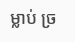ម្លាប់ ច្រ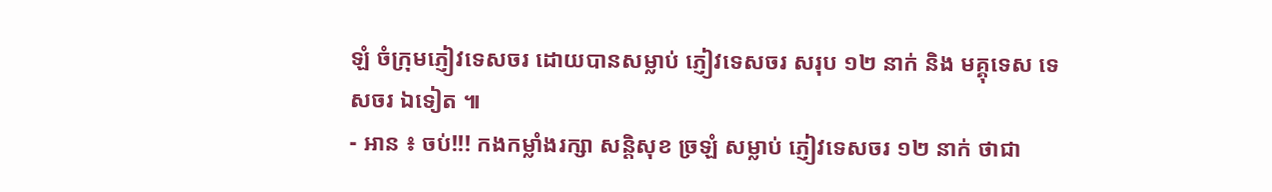ឡំ ចំក្រុមភ្ញៀវទេសចរ ដោយបានសម្លាប់ ភ្ញៀវទេសចរ សរុប ១២ នាក់ និង មគ្គុទេស ទេសចរ ឯទៀត ៕
- អាន ៖ ចប់!!! កងកម្លាំងរក្សា សន្តិសុខ ច្រឡំ សម្លាប់ ភ្ញៀវទេសចរ ១២ នាក់ ថាជា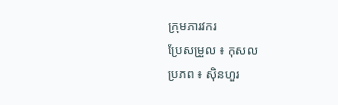ក្រុមភារវករ
ប្រែសម្រួល ៖ កុសល
ប្រភព ៖ ស៊ិនហួរ